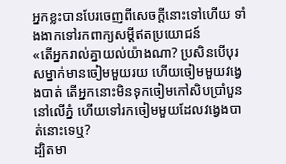អ្នកខ្លះបានបែរចេញពីសេចក្ដីនោះទៅហើយ ទាំងងាកទៅរកពាក្យសម្ដីឥតប្រយោជន៍
«តើអ្នករាល់គ្នាយល់យ៉ាងណា? ប្រសិនបើបុរសម្នាក់មានចៀមមួយរយ ហើយចៀមមួយវងេ្វងបាត់ តើអ្នកនោះមិនទុកចៀមកៅសិបប្រាំបួននៅលើភ្នំ ហើយទៅរកចៀមមួយដែលវង្វេងបាត់នោះទេឬ?
ដ្បិតមា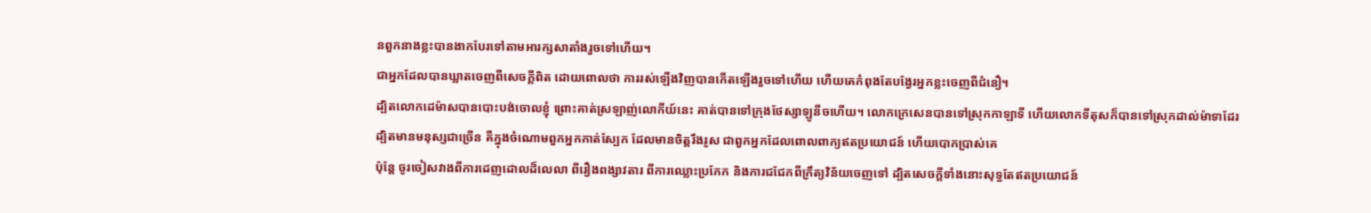នពួកនាងខ្លះបានងាកបែរទៅតាមអារក្សសាតាំងរួចទៅហើយ។
ជាអ្នកដែលបានឃ្លាតចេញពីសេចក្ដីពិត ដោយពោលថា ការរស់ឡើងវិញបានកើតឡើងរួចទៅហើយ ហើយគេកំពុងតែបង្វែរអ្នកខ្លះចេញពីជំនឿ។
ដ្បិតលោកដេម៉ាសបានបោះបង់ចោលខ្ញុំ ព្រោះគាត់ស្រឡាញ់លោកីយ៍នេះ គាត់បានទៅក្រុងថែស្សាឡូនីចហើយ។ លោកក្រេសេនបានទៅស្រុកកាឡាទី ហើយលោកទីតុសក៏បានទៅស្រុកដាល់ម៉ាទាដែរ
ដ្បិតមានមនុស្សជាច្រើន គឺក្នុងចំណោមពួកអ្នកកាត់ស្បែក ដែលមានចិត្តរឹងរូស ជាពួកអ្នកដែលពោលពាក្យឥតប្រយោជន៍ ហើយបោកប្រាស់គេ
ប៉ុន្តែ ចូរចៀសវាងពីការដេញដោលដ៏លេលា ពីរឿងពង្សាវតារ ពីការឈ្លោះប្រកែក និងការជជែកពីក្រឹត្យវិន័យចេញទៅ ដ្បិតសេចក្ដីទាំងនោះសុទ្ធតែឥតប្រយោជន៍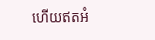ហើយឥតអំ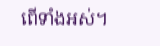ពើទាំងអស់។